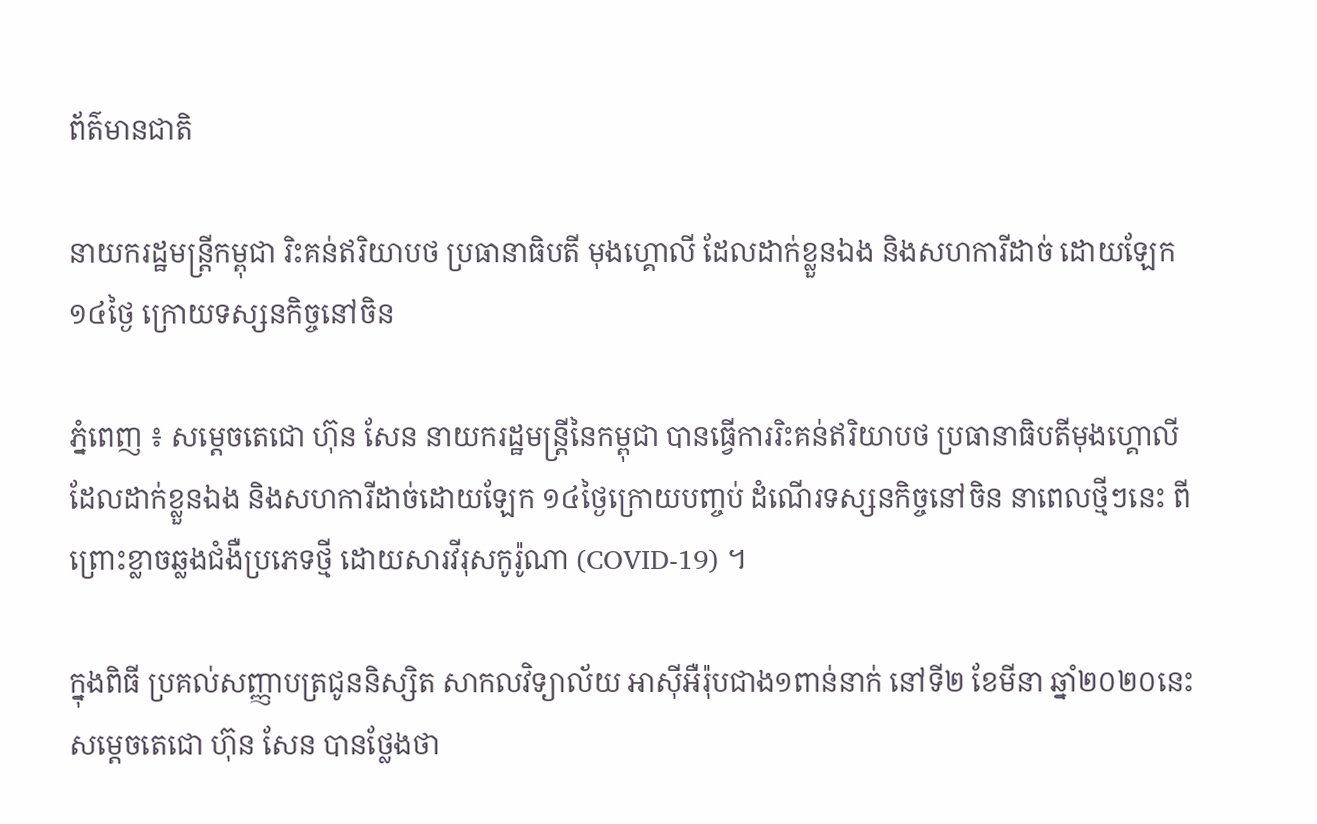ព័ត៌មានជាតិ

នាយករដ្ឋមន្រ្តីកម្ពុជា រិះគន់ឥរិយាបថ ប្រធានាធិបតី មុងហ្គោលី ដែលដាក់ខ្លួនឯង និងសហការីដាច់ ដោយឡែក ១៤ថ្ងៃ ក្រោយទស្សនកិច្ចនៅចិន

ភ្នំពេញ ៖ សម្ដេចតេជោ ហ៊ុន សែន នាយករដ្ឋមន្ដ្រីនៃកម្ពុជា បានធ្វើការរិះគន់ឥរិយាបថ ប្រធានាធិបតីមុងហ្គោលី ដែលដាក់ខ្លួនឯង និងសហការីដាច់ដោយឡែក ១៤ថ្ងៃក្រោយបញ្ចប់ ដំណើរទស្សនកិច្ចនៅចិន នាពេលថ្មីៗនេះ ពីព្រោះខ្លាចឆ្លងជំងឺប្រភេទថ្មី ដោយសារវីរុសកូរ៉ូណា (COVID-19) ។

ក្នុងពិធី ប្រគល់សញ្ញាបត្រជូននិស្សិត សាកលវិទ្យាល័យ អាស៊ីអឺរ៉ុបជាង១ពាន់នាក់ នៅទី២ ខែមីនា ឆ្នាំ២០២០នេះ សម្តេចតេជោ ហ៊ុន សែន បានថ្លែងថា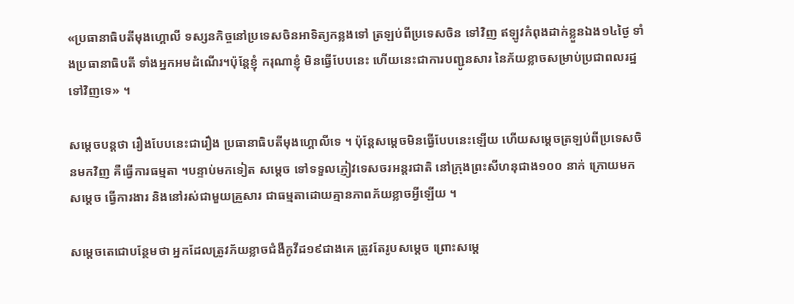«ប្រធានាធិបតីមុងហ្គោលី ទស្សនកិច្ចនៅប្រទេសចិនអាទិត្យកន្លងទៅ ត្រឡប់ពីប្រទេសចិន ទៅវិញ ឥឡូវកំពុងដាក់ខ្លួនឯង១៤ថ្ងៃ ទាំងប្រធានាធិបតី ទាំងអ្នកអមដំណើរ។ប៉ុន្ដែខ្ញុំ ករុណាខ្ញុំ មិនធ្វើបែបនេះ ហើយនេះជាការបញ្ជូនសារ នៃភ័យខ្លាចសម្រាប់ប្រជាពលរដ្ឋទៅវិញទេ» ។

សម្ដេចបន្ដថា រឿងបែបនេះជារឿង ប្រធានាធិបតីមុងហ្គោលីទេ ។ ប៉ុន្ដែសម្ដេចមិនធ្វើបែបនេះឡើយ ហើយសម្ដេចត្រឡប់ពីប្រទេសចិនមកវិញ គឺធ្វើការធម្មតា ។បន្ទាប់មកទៀត សម្ដេច ទៅទទួលភ្ញៀវទេសចរអន្ដរជាតិ នៅក្រុងព្រះសីហនុជាង១០០ នាក់ ក្រោយមកសម្ដេច ធ្វើការងារ និងនៅរស់ជាមួយគ្រួសារ ជាធម្មតាដោយគ្មានភាពភ័យខ្លាចអ្វីឡើយ ។

សម្ដេចតេជោបន្ថែមថា អ្នកដែលត្រូវភ័យខ្លាចជំងឺកូវីដ១៩ជាងគេ ត្រូវតែរូបសម្ដេច ព្រោះសម្ដេ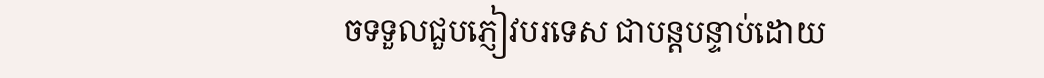ចទទួលជួបភ្ញៀវបរទេស ជាបន្តបន្ទាប់ដោយ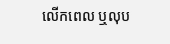លើកពេល ឬលុប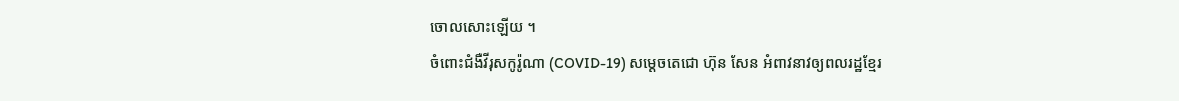ចោលសោះឡើយ ។
ចំពោះជំងឺវីរុសកូរ៉ូណា (COVID-19) សម្ដេចតេជោ ហ៊ុន សែន អំពាវនាវឲ្យពលរដ្ឋខ្មែរ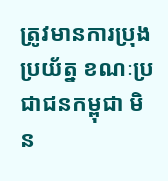ត្រូវមានការប្រុងប្រយ័ត្ន ខណៈប្រជាជនកម្ពុជា មិន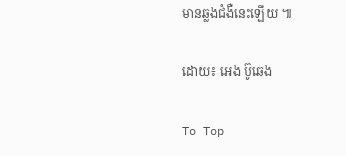មានឆ្លងជំងឺនេះឡើយ ៕

ដោយ៖ អេង ប៊ូឆេង

To Top